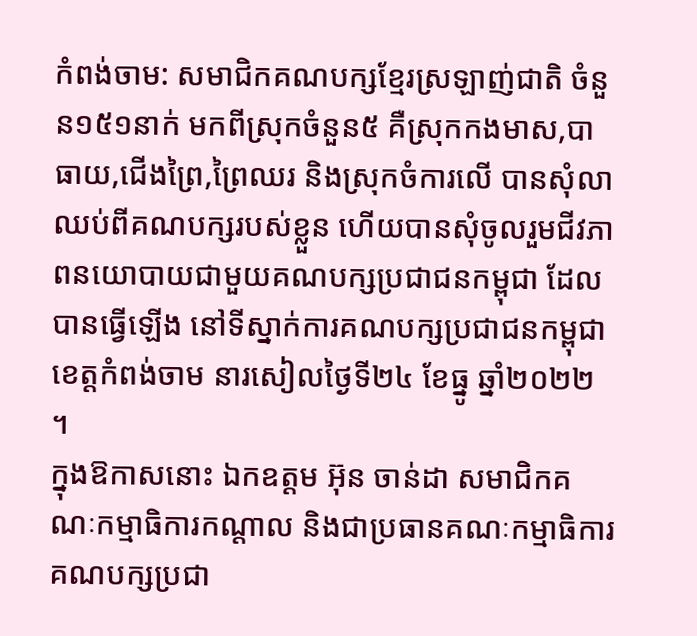កំពង់ចាម: សមាជិកគណបក្សខ្មែរស្រឡាញ់ជាតិ ចំនួន១៥១នាក់ មកពីស្រុកចំនួន៥ គឺស្រុកកងមាស,បាធាយ,ជើងព្រៃ,ព្រៃឈរ និងស្រុកចំការលើ បានសុំលាឈប់ពីគណបក្សរបស់ខ្លួន ហើយបានសុំចូលរួមជីវភាពនយោបាយជាមួយគណបក្សប្រជាជនកម្ពុជា ដែលបានធ្វើឡើង នៅទីស្នាក់ការគណបក្សប្រជាជនកម្ពុជាខេត្តកំពង់ចាម នារសៀលថ្ងៃទី២៤ ខែធ្នូ ឆ្នាំ២០២២ ។
ក្នុងឱកាសនោះ ឯកឧត្តម អ៊ុន ចាន់ដា សមាជិកគណៈកម្មាធិការកណ្តាល និងជាប្រធានគណៈកម្មាធិការគណបក្សប្រជា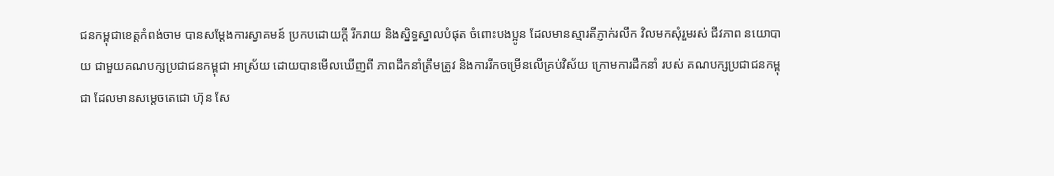ជនកម្ពុជាខេត្តកំពង់ចាម បានសម្ដែងការស្វាគមន៍ ប្រកបដោយក្តី រីករាយ និងស្និទ្ធស្នាលបំផុត ចំពោះបងប្អូន ដែលមានស្មារតីភ្ញាក់រលឹក វិលមកសុំរួមរស់ ជីវភាព នយោបាយ ជាមួយគណបក្សប្រជាជនកម្ពុជា អាស្រ័យ ដោយបានមើលឃើញពី ភាពដឹកនាំត្រឹមត្រូវ និងការរីកចម្រើនលើគ្រប់វិស័យ ក្រោមការដឹកនាំ របស់ គណបក្សប្រជាជនកម្ពុជា ដែលមានសម្តេចតេជោ ហ៊ុន សែ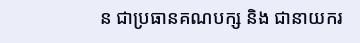ន ជាប្រធានគណបក្ស និង ជានាយករ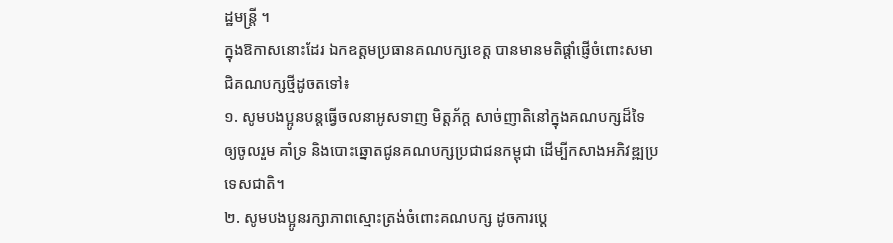ដ្ឋមន្ត្រី ។
ក្នុងឱកាសនោះដែរ ឯកឧត្ដមប្រធានគណបក្សខេត្ត បានមានមតិផ្តាំផ្ញើចំពោះសមាជិគណបក្សថ្មីដូចតទៅ៖
១. សូមបងប្អូនបន្តធ្វើចលនាអូសទាញ មិត្តភ័ក្ត សាច់ញាតិនៅក្នុងគណបក្សដ៏ទៃ ឲ្យចូលរួម គាំទ្រ និងបោះឆ្នោតជូនគណបក្សប្រជាជនកម្ពុជា ដើម្បីកសាងអភិវឌ្ឍប្រទេសជាតិ។
២. សូមបងប្អូនរក្សាភាពស្មោះត្រង់ចំពោះគណបក្ស ដូចការប្តេ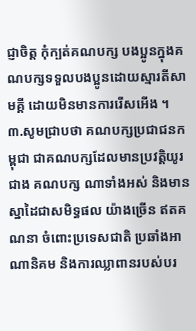ជ្ញាចិត្ត កុំក្បត់គណបក្ស បងប្អូនក្នុងគណបក្សទទួលបងប្អូនដោយស្មារតីសាមគ្គី ដោយមិនមានការរើសអើង ។
៣.សូមជ្រាបថា គណបក្សប្រជាជនកម្ពុជា ជាគណបក្សដែលមានប្រវត្តិយូរជាង គណបក្ស ណាទាំងអស់ និងមានស្នាដៃជាសមិទ្ធផល យ៉ាងច្រើន ឥតគណនា ចំពោះប្រទេសជាតិ ប្រឆាំងអាណានិគម និងការឈ្លាពានរបស់បរ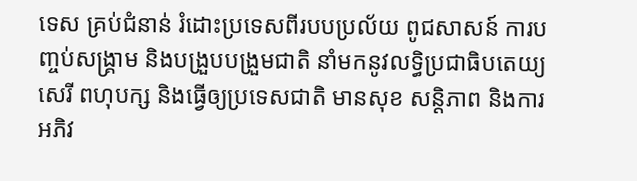ទេស គ្រប់ជំនាន់ រំដោះប្រទេសពីរបបប្រល័យ ពូជសាសន៍ ការបញ្ចប់សង្គ្រាម និងបង្រួបបង្រួមជាតិ នាំមកនូវលទ្ធិប្រជាធិបតេយ្យ សេរី ពហុបក្ស និងធ្វើឲ្យប្រទេសជាតិ មានសុខ សន្តិភាព និងការអភិវ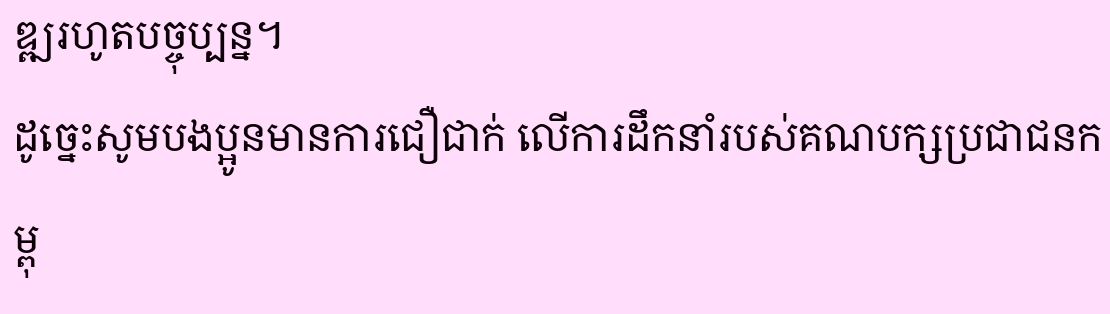ឌ្ឍរហូតបច្ចុប្បន្ន។
ដូច្នេះសូមបងប្អូនមានការជឿជាក់ លើការដឹកនាំរបស់គណបក្សប្រជាជនកម្ពុ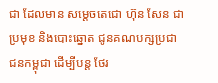ជា ដែលមាន សម្ដេចតេជោ ហ៊ុន សែន ជាប្រមុខ និងបោះឆ្នោត ជូនគណបក្សប្រជាជនកម្ពុជា ដើម្បីបន្ត ថែរ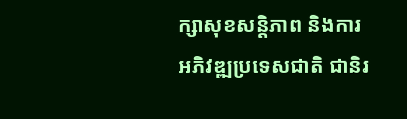ក្សាសុខសន្តិភាព និងការអភិវឌ្ឍប្រទេសជាតិ ជានិរ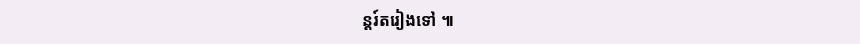ន្តរ៍តរៀងទៅ ៕